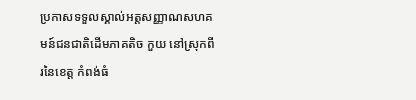ប្រកាសទទួលស្គាល់អត្តសញ្ញាណសហគមន៍ជនជាតិដើមភាគតិច កួយ នៅស្រុកពីរនៃខេត្ត កំពង់ធំ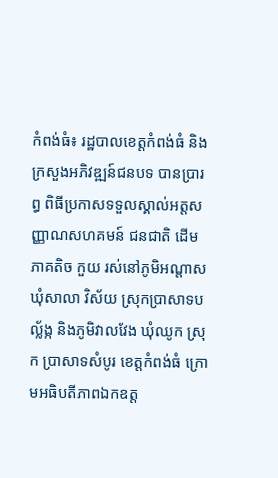កំពង់ធំ៖ រដ្ឋបាលខេត្តកំពង់ធំ និងក្រសួងអភិវឌ្ឍន៍ជនបទ បានប្រារព្ធ ពិធីប្រកាសទទួលស្គាល់អត្តសញ្ញាណសហគមន៍ ជនជាតិ ដើម ភាគតិច កួយ រស់នៅភូមិអណ្តាស ឃុំសាលា វិស័យ ស្រុកប្រាសាទបល្ល័ង្ក និងភូមិវាលវែង ឃុំឈូក ស្រុក ប្រាសាទសំបូរ ខេត្តកំពង់ធំ ក្រោមអធិបតីភាពឯកឧត្ត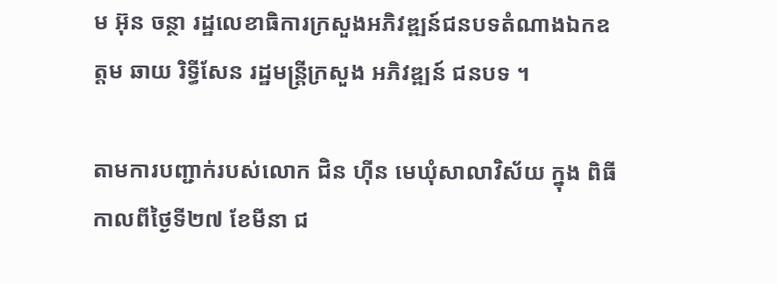ម អ៊ុន ចន្ថា រដ្ឋលេខាធិការក្រសួងអភិវឌ្ឍន៍ជនបទតំណាងឯកឧត្តម ឆាយ រិទ្ធីសែន រដ្ឋមន្ត្រីក្រសួង អភិវឌ្ឍន៍ ជនបទ ។

តាមការបញ្ជាក់របស់លោក ជិន ហ៊ីន មេឃុំសាលាវិស័យ ក្នុង ពិធី កាលពីថ្ងៃទី២៧ ខែមីនា ជ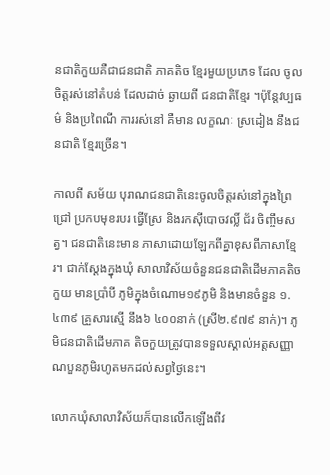នជាតិកួយគឺជាជនជាតិ ភាគតិច ខ្មែរមួយប្រភេទ ដែល ចូលចិត្តរស់នៅតំបន់ ដែលដាច់ ឆ្ងាយពី ជនជាតិខ្មែរ ។ប៉ុន្តែវប្បធម៌ និងប្រពៃណី ការរស់នៅ គឺមាន លក្ខណៈ ស្រដៀង នឹងជនជាតិ ខ្មែរច្រើន។

កាលពី សម័យ បុរាណជនជាតិនេះចូលចិត្តរស់នៅក្នុងព្រៃជ្រៅ ប្រកបមុខរបរ ធ្វើស្រែ និងរកស៊ីបោចវល្លិ៍ ជ័រ ចិញ្ចឹមសត្វ។ ជនជាតិនេះមាន ភាសាដោយឡែកពីគ្នាខុសពីភាសាខ្មែរ។ ជាក់ស្ដែងក្នុងឃុំ សាលាវិស័យចំនួនជនជាតិដើមភាគតិចកួយ មានប្រាំបី ភូមិក្នុងចំណោម១៩ភូមិ និងមានចំនួន ១.៤៣៩ គ្រួសារស្មើ នឹង៦ ៤០០នាក់ (ស្រី២.៩៧៩ នាក់)។ ភូមិជនជាតិដើមភាគ តិចកួយត្រូវបានទទួលស្គាល់អត្តសញ្ញាណបួនភូមិរហូតមកដល់សព្វថ្ងៃនេះ។

លោកឃុំសាលាវិស័យក៏បានលើកឡើងពីវ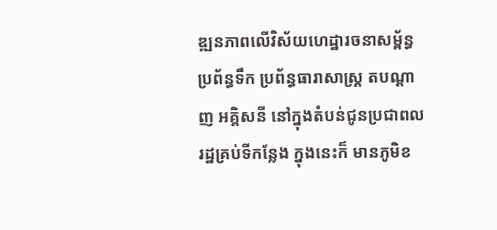ឌ្ឍនភាពលើវិស័យហេដ្ឋារចនាសម្ព័ន្ធ ប្រព័ន្ធទឹក ប្រព័ន្ធធារាសាស្ត្រ តបណ្ដាញ អគ្គិសនី នៅក្នុងតំបន់ជូនប្រជាពលរដ្ឋគ្រប់ទីកន្លែង ក្នុងនេះក៏ មានភូមិខ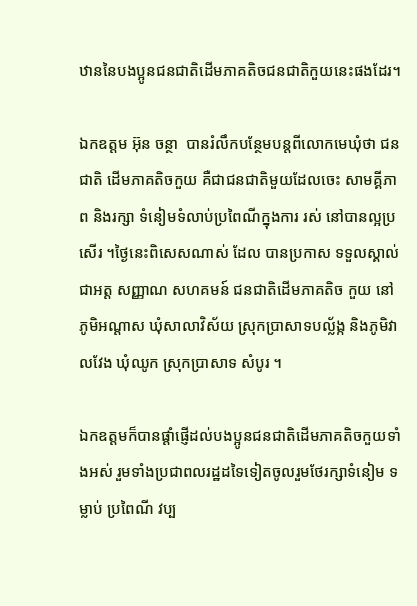ឋាននៃបងប្អូនជនជាតិដើមភាគតិចជនជាតិកួយនេះផងដែរ។

ឯកឧត្តម អ៊ុន ចន្ថា  បានរំលឹកបន្ថែមបន្តពីលោកមេឃុំថា ជនជាតិ ដើមភាគតិចកួយ គឺជាជនជាតិមួយដែលចេះ សាមគ្គីភាព និងរក្សា ទំនៀមទំលាប់ប្រពៃណីក្នុងការ រស់ នៅបានល្អប្រសើរ ។ថ្ងៃនេះពិសេសណាស់ ដែល បានប្រកាស ទទួលស្គាល់ជាអត្ត សញ្ញាណ សហគមន៍ ជនជាតិដើមភាគតិច កួយ នៅ ភូមិអណ្ដាស ឃុំសាលាវិស័យ ស្រុកប្រាសាទបល្ល័ង្ក និងភូមិវាលវែង ឃុំឈូក ស្រុកប្រាសាទ សំបូរ ។

ឯកឧត្តមក៏បានផ្ដាំផ្ញើដល់បងប្អូនជនជាតិដើមភាគតិចកួយទាំងអស់ រួមទាំងប្រជាពលរដ្ឋដទៃទៀតចូលរួមថែរក្សាទំនៀម ទម្លាប់ ប្រពៃណី វប្ប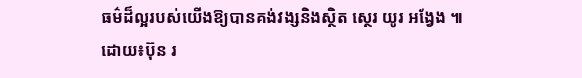ធម៌ដ៏ល្អរបស់យើងឱ្យបានគង់វង្សនិងស្ថិត ស្ថេរ យូរ អង្វែង ៕
ដោយ៖ប៊ុន រ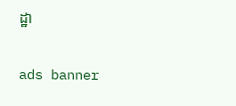ដ្ឋា

ads banner